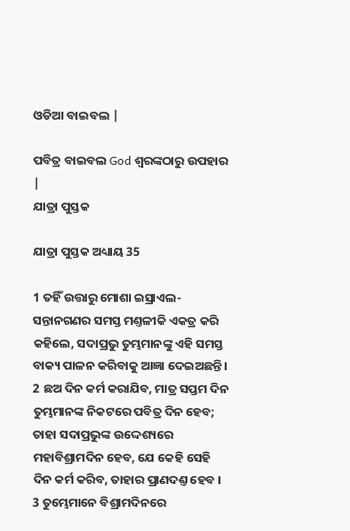ଓଡିଆ ବାଇବଲ |

ପବିତ୍ର ବାଇବଲ God ଶ୍ବରଙ୍କଠାରୁ ଉପହାର |
ଯାତ୍ରା ପୁସ୍ତକ

ଯାତ୍ରା ପୁସ୍ତକ ଅଧ୍ୟାୟ 35

1 ତହିଁ ଉତ୍ତାରୁ ମୋଶା ଇସ୍ରାଏଲ-ସନ୍ତାନଗଣର ସମସ୍ତ ମଣ୍ତଳୀକି ଏକତ୍ର କରି କହିଲେ, ସଦାପ୍ରଭୁ ତୁମ୍ଭମାନଙ୍କୁ ଏହି ସମସ୍ତ ବାକ୍ୟ ପାଳନ କରିବାକୁ ଆଜ୍ଞା ଦେଇଅଛନ୍ତି। 2 ଛଅ ଦିନ କର୍ମ କରାଯିବ, ମାତ୍ର ସପ୍ତମ ଦିନ ତୁମ୍ଭମାନଙ୍କ ନିକଟରେ ପବିତ୍ର ଦିନ ହେବ; ତାହା ସଦାପ୍ରଭୁଙ୍କ ଉଦ୍ଦେଶ୍ୟରେ ମହାବିଶ୍ରାମଦିନ ହେବ, ଯେ କେହି ସେହି ଦିନ କର୍ମ କରିବ, ତାହାର ପ୍ରାଣଦଣ୍ତ ହେବ । 3 ତୁମ୍ଭେମାନେ ବିଶ୍ରାମଦିନରେ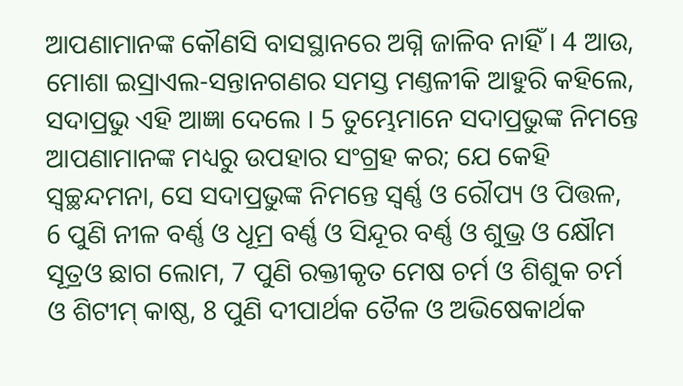ଆପଣାମାନଙ୍କ କୌଣସି ବାସସ୍ଥାନରେ ଅଗ୍ନି ଜାଳିବ ନାହିଁ । 4 ଆଉ, ମୋଶା ଇସ୍ରାଏଲ-ସନ୍ତାନଗଣର ସମସ୍ତ ମଣ୍ତଳୀକି ଆହୁରି କହିଲେ, ସଦାପ୍ରଭୁ ଏହି ଆଜ୍ଞା ଦେଲେ । 5 ତୁମ୍ଭେମାନେ ସଦାପ୍ରଭୁଙ୍କ ନିମନ୍ତେ ଆପଣାମାନଙ୍କ ମଧ୍ୟରୁ ଉପହାର ସଂଗ୍ରହ କର; ଯେ କେହି ସ୍ଵଚ୍ଛନ୍ଦମନା, ସେ ସଦାପ୍ରଭୁଙ୍କ ନିମନ୍ତେ ସ୍ଵର୍ଣ୍ଣ ଓ ରୌପ୍ୟ ଓ ପିତ୍ତଳ, 6 ପୁଣି ନୀଳ ବର୍ଣ୍ଣ ଓ ଧୂମ୍ର ବର୍ଣ୍ଣ ଓ ସିନ୍ଦୂର ବର୍ଣ୍ଣ ଓ ଶୁଭ୍ର ଓ କ୍ଷୌମ ସୂତ୍ରଓ ଛାଗ ଲୋମ, 7 ପୁଣି ରକ୍ତୀକୃତ ମେଷ ଚର୍ମ ଓ ଶିଶୁକ ଚର୍ମ ଓ ଶିଟୀମ୍ କାଷ୍ଠ, 8 ପୁଣି ଦୀପାର୍ଥକ ତୈଳ ଓ ଅଭିଷେକାର୍ଥକ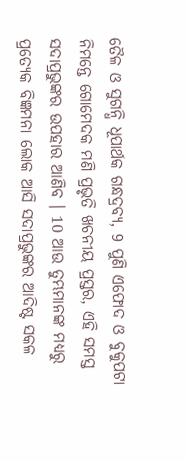ତୈଳ ଓ ସୁଗନ୍ଧି ଧୂପାର୍ଥକ ଗନ୍ଧଦ୍ରବ୍ୟ, 9 ପୁଣି ଏଫୋଦ ଓ ବୁକୁପଟା ନିମନ୍ତେ ଗୋମେଦକ ମଣି ପ୍ରଭୃତି ଖଚନୀୟ ପ୍ରସ୍ତର, ଏହି ସମସ୍ତ ସଦାପ୍ରଭୁଙ୍କର ଉପହାର ଆଣିବ । 10 ଆଉ ତୁମ୍ଭମାନଙ୍କ ମଧ୍ୟରୁ ପ୍ରତ୍ୟେକ ବିଜ୍ଞମନା ଲୋକ ଆସି ସଦାପ୍ରଭୁଙ୍କର ଆଦିଷ୍ଟ ସକଳ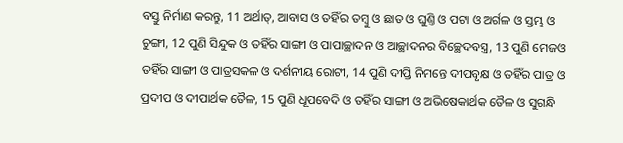ବସ୍ତୁ ନିର୍ମାଣ କରନ୍ତୁ, 11 ଅର୍ଥାତ୍, ଆବାସ ଓ ତହିଁର ତମ୍ଵୁ ଓ ଛାତ ଓ ଘୁଣ୍ତି ଓ ପଟା ଓ ଅର୍ଗଳ ଓ ସ୍ତମ୍ଭ ଓ ଚୁଙ୍ଗୀ, 12 ପୁଣି ସିନ୍ଦୁକ ଓ ତହିଁର ସାଙ୍ଗୀ ଓ ପାପାଚ୍ଛାଦନ ଓ ଆଚ୍ଛାଦନର ବିଚ୍ଛେଦବସ୍ତ୍ର, 13 ପୁଣି ମେଜଓ ତହିଁର ସାଙ୍ଗୀ ଓ ପାତ୍ରସକଳ ଓ ଦର୍ଶନୀୟ ରୋଟୀ, 14 ପୁଣି ଦୀପ୍ତି ନିମନ୍ତେ ଦୀପବୃକ୍ଷ ଓ ତହିଁର ପାତ୍ର ଓ ପ୍ରଦୀପ ଓ ଦୀପାର୍ଥକ ତୈଳ, 15 ପୁଣି ଧୂପବେଦି ଓ ତହିଁର ସାଙ୍ଗୀ ଓ ଅଭିଷେକାର୍ଥକ ତୈଳ ଓ ସୁଗନ୍ଧି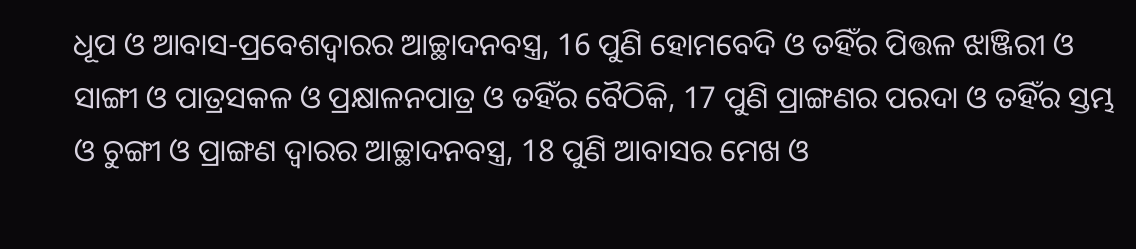ଧୂପ ଓ ଆବାସ-ପ୍ରବେଶଦ୍ଵାରର ଆଚ୍ଛାଦନବସ୍ତ୍ର, 16 ପୁଣି ହୋମବେଦି ଓ ତହିଁର ପିତ୍ତଳ ଝାଞ୍ଜିରୀ ଓ ସାଙ୍ଗୀ ଓ ପାତ୍ରସକଳ ଓ ପ୍ରକ୍ଷାଳନପାତ୍ର ଓ ତହିଁର ବୈଠିକି, 17 ପୁଣି ପ୍ରାଙ୍ଗଣର ପରଦା ଓ ତହିଁର ସ୍ତମ୍ଭ ଓ ଚୁଙ୍ଗୀ ଓ ପ୍ରାଙ୍ଗଣ ଦ୍ଵାରର ଆଚ୍ଛାଦନବସ୍ତ୍ର, 18 ପୁଣି ଆବାସର ମେଖ ଓ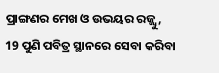ପ୍ରାଙ୍ଗଣର ମେଖ ଓ ଉଭୟର ରଜ୍ଜ୍ଵୁ, 19 ପୁଣି ପବିତ୍ର ସ୍ଥାନରେ ସେବା କରିବା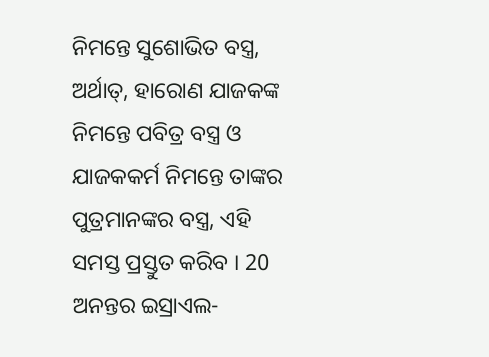ନିମନ୍ତେ ସୁଶୋଭିତ ବସ୍ତ୍ର, ଅର୍ଥାତ୍, ହାରୋଣ ଯାଜକଙ୍କ ନିମନ୍ତେ ପବିତ୍ର ବସ୍ତ୍ର ଓ ଯାଜକକର୍ମ ନିମନ୍ତେ ତାଙ୍କର ପୁତ୍ରମାନଙ୍କର ବସ୍ତ୍ର, ଏହି ସମସ୍ତ ପ୍ରସ୍ତୁତ କରିବ । 20 ଅନନ୍ତର ଇସ୍ରାଏଲ-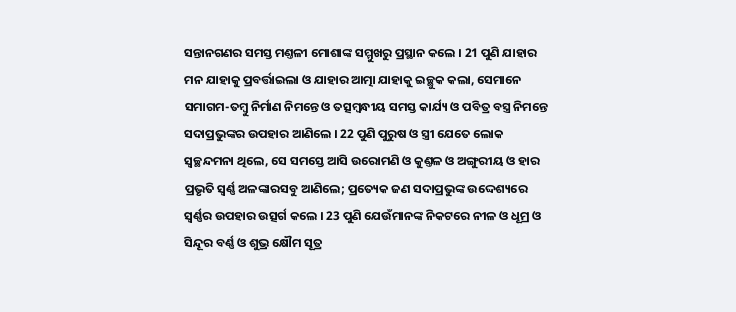ସନ୍ତାନଗଣର ସମସ୍ତ ମଣ୍ତଳୀ ମୋଶାଙ୍କ ସମ୍ମୁଖରୁ ପ୍ରସ୍ଥାନ କଲେ । 21 ପୁଣି ଯାହାର ମନ ଯାହାକୁ ପ୍ରବର୍ତ୍ତାଇଲା ଓ ଯାହାର ଆତ୍ମା ଯାହାକୁ ଇଚ୍ଛୁକ କଲା, ସେମାନେ ସମାଗମ-ତମ୍ଵୁ ନିର୍ମାଣ ନିମନ୍ତେ ଓ ତତ୍ସମ୍ଵନ୍ଧୀୟ ସମସ୍ତ କାର୍ଯ୍ୟ ଓ ପବିତ୍ର ବସ୍ତ୍ର ନିମନ୍ତେ ସଦାପ୍ରଭୁଙ୍କର ଉପହାର ଆଣିଲେ । 22 ପୁଣି ପୁରୁଷ ଓ ସ୍ତ୍ରୀ ଯେତେ ଲୋକ ସ୍ଵଚ୍ଛନ୍ଦମନା ଥିଲେ, ସେ ସମସ୍ତେ ଆସି ଉରୋମଣି ଓ କୁଣ୍ତଳ ଓ ଅଙ୍ଗୁରୀୟ ଓ ହାର ପ୍ରଭୃତି ସ୍ଵର୍ଣ୍ଣ ଅଳଙ୍କାରସବୁ ଆଣିଲେ; ପ୍ରତ୍ୟେକ ଜଣ ସଦାପ୍ରଭୁଙ୍କ ଉଦ୍ଦେଶ୍ୟରେ ସ୍ଵର୍ଣ୍ଣର ଉପହାର ଉତ୍ସର୍ଗ କଲେ । 23 ପୁଣି ଯେଉଁମାନଙ୍କ ନିକଟରେ ନୀଳ ଓ ଧୂମ୍ର ଓ ସିନ୍ଦୂର ବର୍ଣ୍ଣ ଓ ଶୁଭ୍ର କ୍ଷୌମ ସୂତ୍ର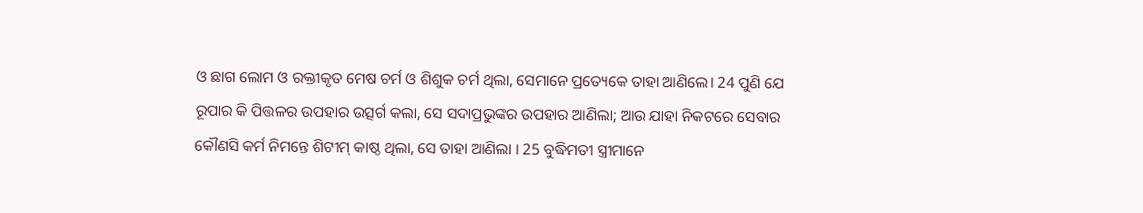ଓ ଛାଗ ଲୋମ ଓ ରକ୍ତୀକୃତ ମେଷ ଚର୍ମ ଓ ଶିଶୁକ ଚର୍ମ ଥିଲା, ସେମାନେ ପ୍ରତ୍ୟେକେ ତାହା ଆଣିଲେ। 24 ପୁଣି ଯେ ରୂପାର କି ପିତ୍ତଳର ଉପହାର ଉତ୍ସର୍ଗ କଲା, ସେ ସଦାପ୍ରଭୁଙ୍କର ଉପହାର ଆଣିଲା; ଆଉ ଯାହା ନିକଟରେ ସେବାର କୌଣସି କର୍ମ ନିମନ୍ତେ ଶିଟୀମ୍ କାଷ୍ଠ ଥିଲା, ସେ ତାହା ଆଣିଲା । 25 ବୁଦ୍ଧିମତୀ ସ୍ତ୍ରୀମାନେ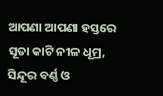ଆପଣା ଆପଣା ହସ୍ତରେ ସୂତା କାଟି ନୀଳ ଧୂମ୍ର, ସିନ୍ଦୂର ବର୍ଣ୍ଣ ଓ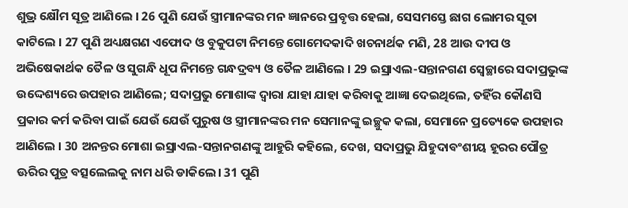ଶୁଭ୍ର କ୍ଷୌମ ସୂତ୍ର ଆଣିଲେ । 26 ପୁଣି ଯେଉଁ ସ୍ତ୍ରୀମାନଙ୍କର ମନ ଜ୍ଞାନରେ ପ୍ରବୃତ୍ତ ହେଲା, ସେସମସ୍ତେ ଛାଗ ଲୋମର ସୂତା କାଟିଲେ । 27 ପୁଣି ଅଧ୍ୟକ୍ଷଗଣ ଏଫୋଦ ଓ ବୁକୁପଟା ନିମନ୍ତେ ଗୋମେଦକାଦି ଖଚନାର୍ଥକ ମଣି, 28 ଆଉ ଦୀପ ଓ ଅଭିଷେକାର୍ଥକ ତୈଳ ଓ ସୁଗନ୍ଧି ଧୂପ ନିମନ୍ତେ ଗନ୍ଧଦ୍ରବ୍ୟ ଓ ତୈଳ ଆଣିଲେ । 29 ଇସ୍ରାଏଲ-ସନ୍ତାନଗଣ ସ୍ଵେଚ୍ଛାରେ ସଦାପ୍ରଭୁଙ୍କ ଉଦ୍ଦେଶ୍ୟରେ ଉପହାର ଆଣିଲେ; ସଦାପ୍ରଭୁ ମୋଶାଙ୍କ ଦ୍ଵାରା ଯାହା ଯାହା କରିବାକୁ ଆଜ୍ଞା ଦେଇଥିଲେ, ତହିଁର କୌଣସି ପ୍ରକାର କର୍ମ କରିବା ପାଇଁ ଯେଉଁ ଯେଉଁ ପୁରୁଷ ଓ ସ୍ତ୍ରୀମାନଙ୍କର ମନ ସେମାନଙ୍କୁ ଇଚ୍ଛୁକ କଲା, ସେମାନେ ପ୍ରତ୍ୟେକେ ଉପହାର ଆଣିଲେ । 30 ଅନନ୍ତର ମୋଶା ଇସ୍ରାଏଲ-ସନ୍ତାନଗଣଙ୍କୁ ଆହୁରି କହିଲେ, ଦେଖ, ସଦାପ୍ରଭୁ ଯିହୁଦାବଂଶୀୟ ହୂରର ପୌତ୍ର ଊରିର ପୁତ୍ର ବତ୍ସଲେଲକୁ ନାମ ଧରି ଡାକିଲେ। 31 ପୁଣି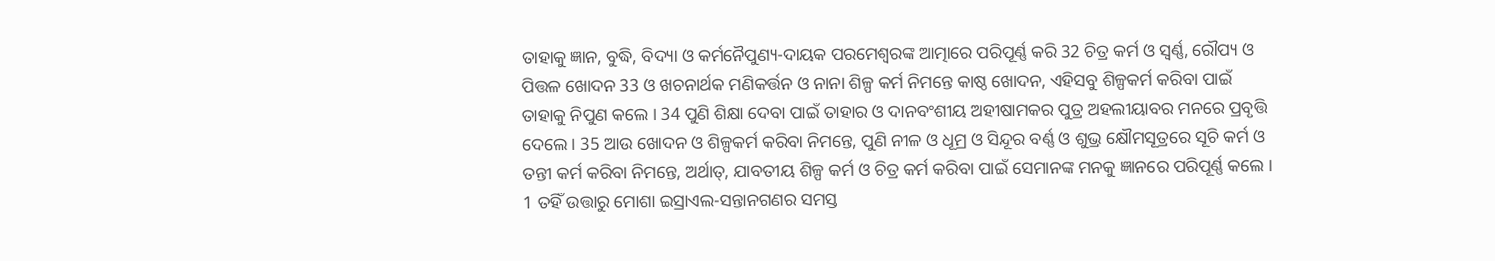ତାହାକୁ ଜ୍ଞାନ, ବୁଦ୍ଧି, ବିଦ୍ୟା ଓ କର୍ମନୈପୁଣ୍ୟ-ଦାୟକ ପରମେଶ୍ଵରଙ୍କ ଆତ୍ମାରେ ପରିପୂର୍ଣ୍ଣ କରି 32 ଚିତ୍ର କର୍ମ ଓ ସ୍ଵର୍ଣ୍ଣ, ରୌପ୍ୟ ଓ ପିତ୍ତଳ ଖୋଦନ 33 ଓ ଖଚନାର୍ଥକ ମଣିକର୍ତ୍ତନ ଓ ନାନା ଶିଳ୍ପ କର୍ମ ନିମନ୍ତେ କାଷ୍ଠ ଖୋଦନ, ଏହିସବୁ ଶିଳ୍ପକର୍ମ କରିବା ପାଇଁ ତାହାକୁ ନିପୁଣ କଲେ । 34 ପୁଣି ଶିକ୍ଷା ଦେବା ପାଇଁ ତାହାର ଓ ଦାନବଂଶୀୟ ଅହୀଷାମକର ପୁତ୍ର ଅହଲୀୟାବର ମନରେ ପ୍ରବୃତ୍ତି ଦେଲେ । 35 ଆଉ ଖୋଦନ ଓ ଶିଳ୍ପକର୍ମ କରିବା ନିମନ୍ତେ, ପୁଣି ନୀଳ ଓ ଧୂମ୍ର ଓ ସିନ୍ଦୂର ବର୍ଣ୍ଣ ଓ ଶୁଭ୍ର କ୍ଷୌମସୂତ୍ରରେ ସୂଚି କର୍ମ ଓ ତନ୍ତୀ କର୍ମ କରିବା ନିମନ୍ତେ, ଅର୍ଥାତ୍, ଯାବତୀୟ ଶିଳ୍ପ କର୍ମ ଓ ଚିତ୍ର କର୍ମ କରିବା ପାଇଁ ସେମାନଙ୍କ ମନକୁ ଜ୍ଞାନରେ ପରିପୂର୍ଣ୍ଣ କଲେ ।
1 ତହିଁ ଉତ୍ତାରୁ ମୋଶା ଇସ୍ରାଏଲ-ସନ୍ତାନଗଣର ସମସ୍ତ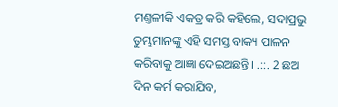ମଣ୍ତଳୀକି ଏକତ୍ର କରି କହିଲେ, ସଦାପ୍ରଭୁ ତୁମ୍ଭମାନଙ୍କୁ ଏହି ସମସ୍ତ ବାକ୍ୟ ପାଳନ କରିବାକୁ ଆଜ୍ଞା ଦେଇଅଛନ୍ତି। .::. 2 ଛଅ ଦିନ କର୍ମ କରାଯିବ,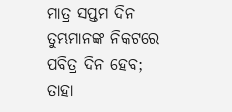ମାତ୍ର ସପ୍ତମ ଦିନ ତୁମ୍ଭମାନଙ୍କ ନିକଟରେ ପବିତ୍ର ଦିନ ହେବ; ତାହା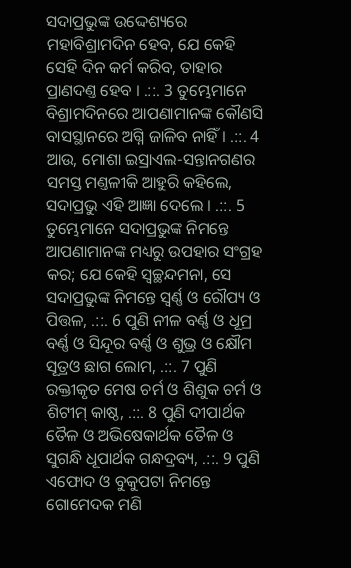ସଦାପ୍ରଭୁଙ୍କ ଉଦ୍ଦେଶ୍ୟରେ ମହାବିଶ୍ରାମଦିନ ହେବ, ଯେ କେହି ସେହି ଦିନ କର୍ମ କରିବ, ତାହାର ପ୍ରାଣଦଣ୍ତ ହେବ । .::. 3 ତୁମ୍ଭେମାନେ ବିଶ୍ରାମଦିନରେ ଆପଣାମାନଙ୍କ କୌଣସି ବାସସ୍ଥାନରେ ଅଗ୍ନି ଜାଳିବ ନାହିଁ । .::. 4 ଆଉ, ମୋଶା ଇସ୍ରାଏଲ-ସନ୍ତାନଗଣର ସମସ୍ତ ମଣ୍ତଳୀକି ଆହୁରି କହିଲେ, ସଦାପ୍ରଭୁ ଏହି ଆଜ୍ଞା ଦେଲେ । .::. 5 ତୁମ୍ଭେମାନେ ସଦାପ୍ରଭୁଙ୍କ ନିମନ୍ତେ ଆପଣାମାନଙ୍କ ମଧ୍ୟରୁ ଉପହାର ସଂଗ୍ରହ କର; ଯେ କେହି ସ୍ଵଚ୍ଛନ୍ଦମନା, ସେ ସଦାପ୍ରଭୁଙ୍କ ନିମନ୍ତେ ସ୍ଵର୍ଣ୍ଣ ଓ ରୌପ୍ୟ ଓ ପିତ୍ତଳ, .::. 6 ପୁଣି ନୀଳ ବର୍ଣ୍ଣ ଓ ଧୂମ୍ର ବର୍ଣ୍ଣ ଓ ସିନ୍ଦୂର ବର୍ଣ୍ଣ ଓ ଶୁଭ୍ର ଓ କ୍ଷୌମ ସୂତ୍ରଓ ଛାଗ ଲୋମ, .::. 7 ପୁଣି ରକ୍ତୀକୃତ ମେଷ ଚର୍ମ ଓ ଶିଶୁକ ଚର୍ମ ଓ ଶିଟୀମ୍ କାଷ୍ଠ, .::. 8 ପୁଣି ଦୀପାର୍ଥକ ତୈଳ ଓ ଅଭିଷେକାର୍ଥକ ତୈଳ ଓ ସୁଗନ୍ଧି ଧୂପାର୍ଥକ ଗନ୍ଧଦ୍ରବ୍ୟ, .::. 9 ପୁଣି ଏଫୋଦ ଓ ବୁକୁପଟା ନିମନ୍ତେ ଗୋମେଦକ ମଣି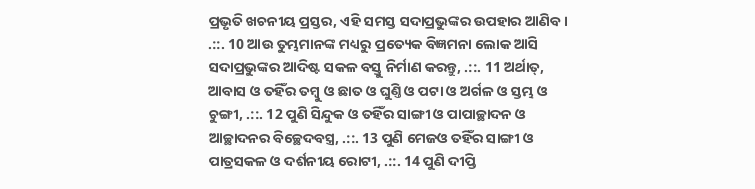ପ୍ରଭୃତି ଖଚନୀୟ ପ୍ରସ୍ତର, ଏହି ସମସ୍ତ ସଦାପ୍ରଭୁଙ୍କର ଉପହାର ଆଣିବ । .::. 10 ଆଉ ତୁମ୍ଭମାନଙ୍କ ମଧ୍ୟରୁ ପ୍ରତ୍ୟେକ ବିଜ୍ଞମନା ଲୋକ ଆସି ସଦାପ୍ରଭୁଙ୍କର ଆଦିଷ୍ଟ ସକଳ ବସ୍ତୁ ନିର୍ମାଣ କରନ୍ତୁ, .::. 11 ଅର୍ଥାତ୍, ଆବାସ ଓ ତହିଁର ତମ୍ଵୁ ଓ ଛାତ ଓ ଘୁଣ୍ତି ଓ ପଟା ଓ ଅର୍ଗଳ ଓ ସ୍ତମ୍ଭ ଓ ଚୁଙ୍ଗୀ, .::. 12 ପୁଣି ସିନ୍ଦୁକ ଓ ତହିଁର ସାଙ୍ଗୀ ଓ ପାପାଚ୍ଛାଦନ ଓ ଆଚ୍ଛାଦନର ବିଚ୍ଛେଦବସ୍ତ୍ର, .::. 13 ପୁଣି ମେଜଓ ତହିଁର ସାଙ୍ଗୀ ଓ ପାତ୍ରସକଳ ଓ ଦର୍ଶନୀୟ ରୋଟୀ, .::. 14 ପୁଣି ଦୀପ୍ତି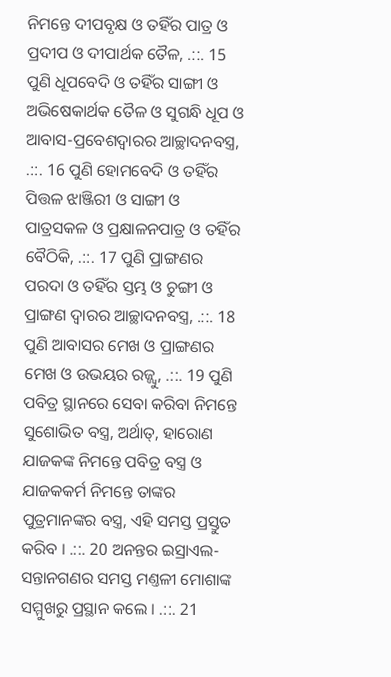ନିମନ୍ତେ ଦୀପବୃକ୍ଷ ଓ ତହିଁର ପାତ୍ର ଓ ପ୍ରଦୀପ ଓ ଦୀପାର୍ଥକ ତୈଳ, .::. 15 ପୁଣି ଧୂପବେଦି ଓ ତହିଁର ସାଙ୍ଗୀ ଓ ଅଭିଷେକାର୍ଥକ ତୈଳ ଓ ସୁଗନ୍ଧି ଧୂପ ଓ ଆବାସ-ପ୍ରବେଶଦ୍ଵାରର ଆଚ୍ଛାଦନବସ୍ତ୍ର, .::. 16 ପୁଣି ହୋମବେଦି ଓ ତହିଁର ପିତ୍ତଳ ଝାଞ୍ଜିରୀ ଓ ସାଙ୍ଗୀ ଓ ପାତ୍ରସକଳ ଓ ପ୍ରକ୍ଷାଳନପାତ୍ର ଓ ତହିଁର ବୈଠିକି, .::. 17 ପୁଣି ପ୍ରାଙ୍ଗଣର ପରଦା ଓ ତହିଁର ସ୍ତମ୍ଭ ଓ ଚୁଙ୍ଗୀ ଓ ପ୍ରାଙ୍ଗଣ ଦ୍ଵାରର ଆଚ୍ଛାଦନବସ୍ତ୍ର, .::. 18 ପୁଣି ଆବାସର ମେଖ ଓ ପ୍ରାଙ୍ଗଣର ମେଖ ଓ ଉଭୟର ରଜ୍ଜ୍ଵୁ, .::. 19 ପୁଣି ପବିତ୍ର ସ୍ଥାନରେ ସେବା କରିବା ନିମନ୍ତେ ସୁଶୋଭିତ ବସ୍ତ୍ର, ଅର୍ଥାତ୍, ହାରୋଣ ଯାଜକଙ୍କ ନିମନ୍ତେ ପବିତ୍ର ବସ୍ତ୍ର ଓ ଯାଜକକର୍ମ ନିମନ୍ତେ ତାଙ୍କର ପୁତ୍ରମାନଙ୍କର ବସ୍ତ୍ର, ଏହି ସମସ୍ତ ପ୍ରସ୍ତୁତ କରିବ । .::. 20 ଅନନ୍ତର ଇସ୍ରାଏଲ-ସନ୍ତାନଗଣର ସମସ୍ତ ମଣ୍ତଳୀ ମୋଶାଙ୍କ ସମ୍ମୁଖରୁ ପ୍ରସ୍ଥାନ କଲେ । .::. 21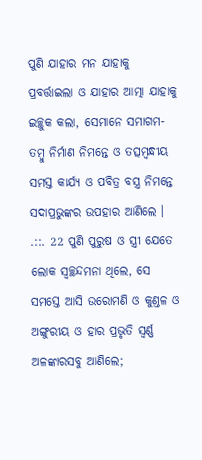ପୁଣି ଯାହାର ମନ ଯାହାକୁ ପ୍ରବର୍ତ୍ତାଇଲା ଓ ଯାହାର ଆତ୍ମା ଯାହାକୁ ଇଚ୍ଛୁକ କଲା, ସେମାନେ ସମାଗମ-ତମ୍ଵୁ ନିର୍ମାଣ ନିମନ୍ତେ ଓ ତତ୍ସମ୍ଵନ୍ଧୀୟ ସମସ୍ତ କାର୍ଯ୍ୟ ଓ ପବିତ୍ର ବସ୍ତ୍ର ନିମନ୍ତେ ସଦାପ୍ରଭୁଙ୍କର ଉପହାର ଆଣିଲେ । .::. 22 ପୁଣି ପୁରୁଷ ଓ ସ୍ତ୍ରୀ ଯେତେ ଲୋକ ସ୍ଵଚ୍ଛନ୍ଦମନା ଥିଲେ, ସେ ସମସ୍ତେ ଆସି ଉରୋମଣି ଓ କୁଣ୍ତଳ ଓ ଅଙ୍ଗୁରୀୟ ଓ ହାର ପ୍ରଭୃତି ସ୍ଵର୍ଣ୍ଣ ଅଳଙ୍କାରସବୁ ଆଣିଲେ;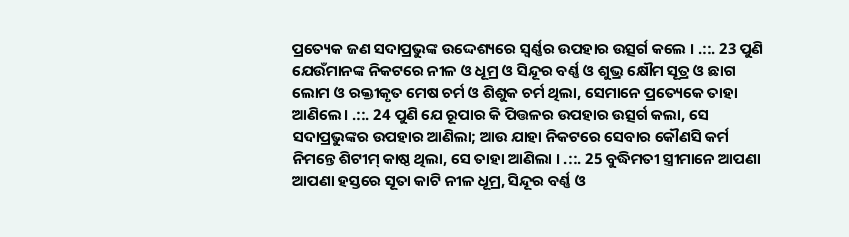ପ୍ରତ୍ୟେକ ଜଣ ସଦାପ୍ରଭୁଙ୍କ ଉଦ୍ଦେଶ୍ୟରେ ସ୍ଵର୍ଣ୍ଣର ଉପହାର ଉତ୍ସର୍ଗ କଲେ । .::. 23 ପୁଣି ଯେଉଁମାନଙ୍କ ନିକଟରେ ନୀଳ ଓ ଧୂମ୍ର ଓ ସିନ୍ଦୂର ବର୍ଣ୍ଣ ଓ ଶୁଭ୍ର କ୍ଷୌମ ସୂତ୍ର ଓ ଛାଗ ଲୋମ ଓ ରକ୍ତୀକୃତ ମେଷ ଚର୍ମ ଓ ଶିଶୁକ ଚର୍ମ ଥିଲା, ସେମାନେ ପ୍ରତ୍ୟେକେ ତାହା ଆଣିଲେ। .::. 24 ପୁଣି ଯେ ରୂପାର କି ପିତ୍ତଳର ଉପହାର ଉତ୍ସର୍ଗ କଲା, ସେ ସଦାପ୍ରଭୁଙ୍କର ଉପହାର ଆଣିଲା; ଆଉ ଯାହା ନିକଟରେ ସେବାର କୌଣସି କର୍ମ ନିମନ୍ତେ ଶିଟୀମ୍ କାଷ୍ଠ ଥିଲା, ସେ ତାହା ଆଣିଲା । .::. 25 ବୁଦ୍ଧିମତୀ ସ୍ତ୍ରୀମାନେ ଆପଣା ଆପଣା ହସ୍ତରେ ସୂତା କାଟି ନୀଳ ଧୂମ୍ର, ସିନ୍ଦୂର ବର୍ଣ୍ଣ ଓ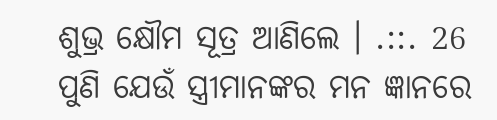ଶୁଭ୍ର କ୍ଷୌମ ସୂତ୍ର ଆଣିଲେ । .::. 26 ପୁଣି ଯେଉଁ ସ୍ତ୍ରୀମାନଙ୍କର ମନ ଜ୍ଞାନରେ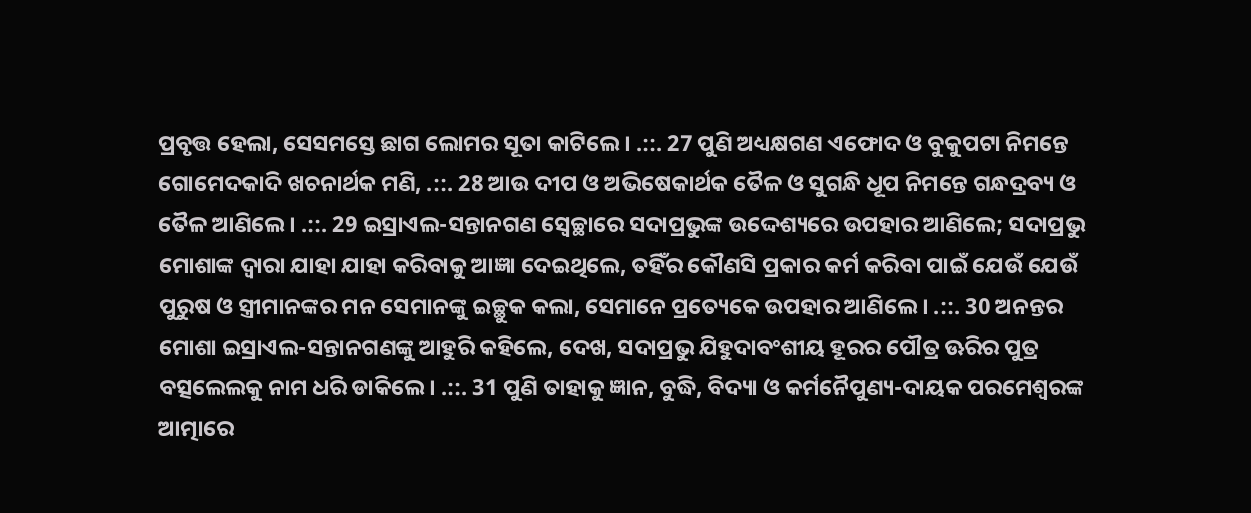ପ୍ରବୃତ୍ତ ହେଲା, ସେସମସ୍ତେ ଛାଗ ଲୋମର ସୂତା କାଟିଲେ । .::. 27 ପୁଣି ଅଧ୍ୟକ୍ଷଗଣ ଏଫୋଦ ଓ ବୁକୁପଟା ନିମନ୍ତେ ଗୋମେଦକାଦି ଖଚନାର୍ଥକ ମଣି, .::. 28 ଆଉ ଦୀପ ଓ ଅଭିଷେକାର୍ଥକ ତୈଳ ଓ ସୁଗନ୍ଧି ଧୂପ ନିମନ୍ତେ ଗନ୍ଧଦ୍ରବ୍ୟ ଓ ତୈଳ ଆଣିଲେ । .::. 29 ଇସ୍ରାଏଲ-ସନ୍ତାନଗଣ ସ୍ଵେଚ୍ଛାରେ ସଦାପ୍ରଭୁଙ୍କ ଉଦ୍ଦେଶ୍ୟରେ ଉପହାର ଆଣିଲେ; ସଦାପ୍ରଭୁ ମୋଶାଙ୍କ ଦ୍ଵାରା ଯାହା ଯାହା କରିବାକୁ ଆଜ୍ଞା ଦେଇଥିଲେ, ତହିଁର କୌଣସି ପ୍ରକାର କର୍ମ କରିବା ପାଇଁ ଯେଉଁ ଯେଉଁ ପୁରୁଷ ଓ ସ୍ତ୍ରୀମାନଙ୍କର ମନ ସେମାନଙ୍କୁ ଇଚ୍ଛୁକ କଲା, ସେମାନେ ପ୍ରତ୍ୟେକେ ଉପହାର ଆଣିଲେ । .::. 30 ଅନନ୍ତର ମୋଶା ଇସ୍ରାଏଲ-ସନ୍ତାନଗଣଙ୍କୁ ଆହୁରି କହିଲେ, ଦେଖ, ସଦାପ୍ରଭୁ ଯିହୁଦାବଂଶୀୟ ହୂରର ପୌତ୍ର ଊରିର ପୁତ୍ର ବତ୍ସଲେଲକୁ ନାମ ଧରି ଡାକିଲେ। .::. 31 ପୁଣି ତାହାକୁ ଜ୍ଞାନ, ବୁଦ୍ଧି, ବିଦ୍ୟା ଓ କର୍ମନୈପୁଣ୍ୟ-ଦାୟକ ପରମେଶ୍ଵରଙ୍କ ଆତ୍ମାରେ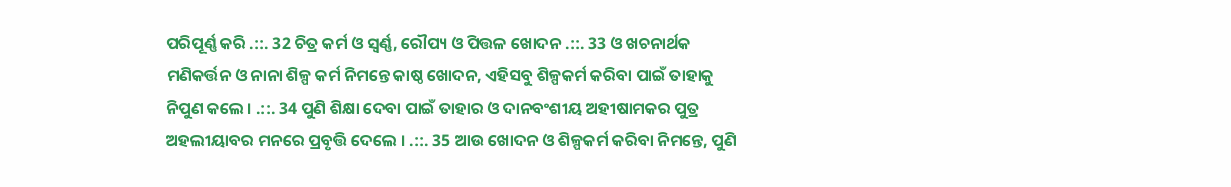ପରିପୂର୍ଣ୍ଣ କରି .::. 32 ଚିତ୍ର କର୍ମ ଓ ସ୍ଵର୍ଣ୍ଣ, ରୌପ୍ୟ ଓ ପିତ୍ତଳ ଖୋଦନ .::. 33 ଓ ଖଚନାର୍ଥକ ମଣିକର୍ତ୍ତନ ଓ ନାନା ଶିଳ୍ପ କର୍ମ ନିମନ୍ତେ କାଷ୍ଠ ଖୋଦନ, ଏହିସବୁ ଶିଳ୍ପକର୍ମ କରିବା ପାଇଁ ତାହାକୁ ନିପୁଣ କଲେ । .::. 34 ପୁଣି ଶିକ୍ଷା ଦେବା ପାଇଁ ତାହାର ଓ ଦାନବଂଶୀୟ ଅହୀଷାମକର ପୁତ୍ର ଅହଲୀୟାବର ମନରେ ପ୍ରବୃତ୍ତି ଦେଲେ । .::. 35 ଆଉ ଖୋଦନ ଓ ଶିଳ୍ପକର୍ମ କରିବା ନିମନ୍ତେ, ପୁଣି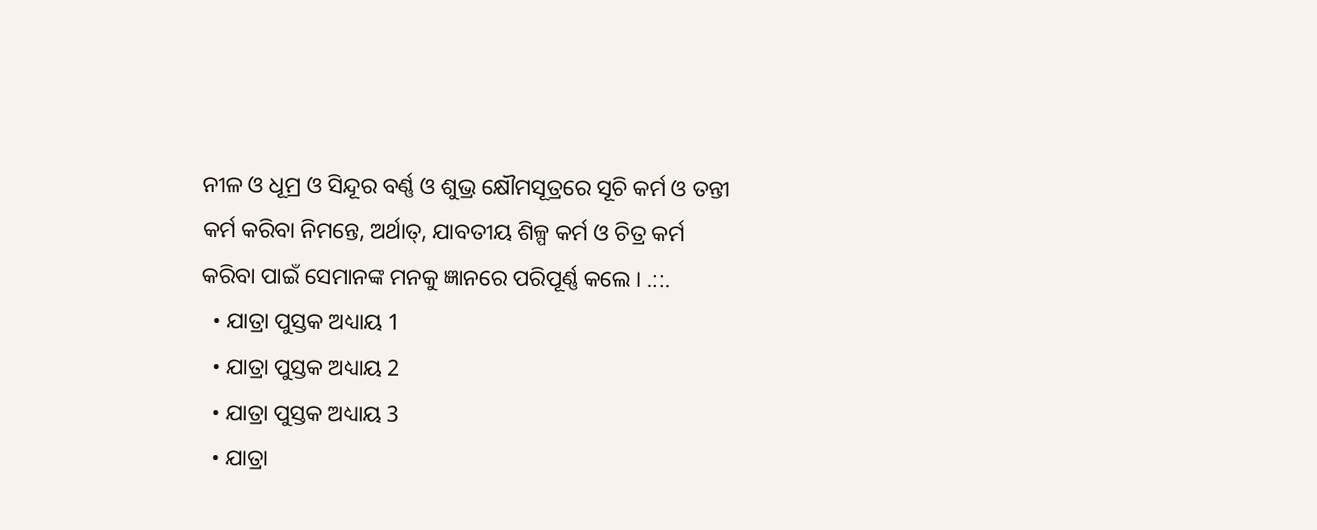ନୀଳ ଓ ଧୂମ୍ର ଓ ସିନ୍ଦୂର ବର୍ଣ୍ଣ ଓ ଶୁଭ୍ର କ୍ଷୌମସୂତ୍ରରେ ସୂଚି କର୍ମ ଓ ତନ୍ତୀ କର୍ମ କରିବା ନିମନ୍ତେ, ଅର୍ଥାତ୍, ଯାବତୀୟ ଶିଳ୍ପ କର୍ମ ଓ ଚିତ୍ର କର୍ମ କରିବା ପାଇଁ ସେମାନଙ୍କ ମନକୁ ଜ୍ଞାନରେ ପରିପୂର୍ଣ୍ଣ କଲେ । .::.
  • ଯାତ୍ରା ପୁସ୍ତକ ଅଧ୍ୟାୟ 1
  • ଯାତ୍ରା ପୁସ୍ତକ ଅଧ୍ୟାୟ 2
  • ଯାତ୍ରା ପୁସ୍ତକ ଅଧ୍ୟାୟ 3
  • ଯାତ୍ରା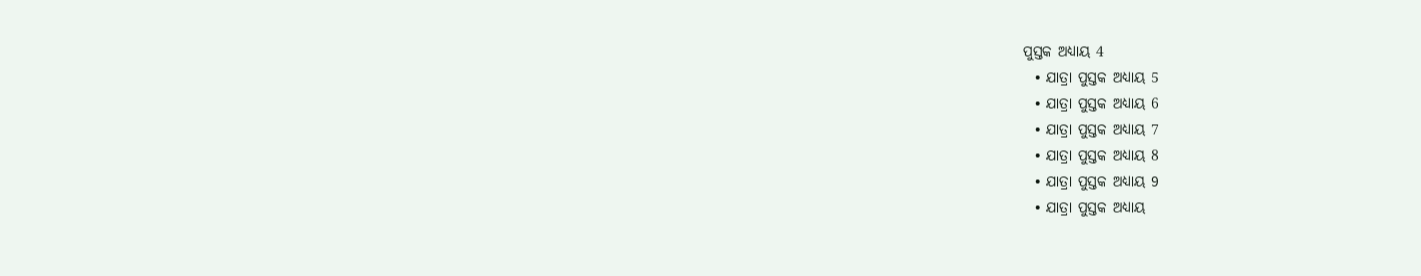ପୁସ୍ତକ ଅଧ୍ୟାୟ 4
  • ଯାତ୍ରା ପୁସ୍ତକ ଅଧ୍ୟାୟ 5
  • ଯାତ୍ରା ପୁସ୍ତକ ଅଧ୍ୟାୟ 6
  • ଯାତ୍ରା ପୁସ୍ତକ ଅଧ୍ୟାୟ 7
  • ଯାତ୍ରା ପୁସ୍ତକ ଅଧ୍ୟାୟ 8
  • ଯାତ୍ରା ପୁସ୍ତକ ଅଧ୍ୟାୟ 9
  • ଯାତ୍ରା ପୁସ୍ତକ ଅଧ୍ୟାୟ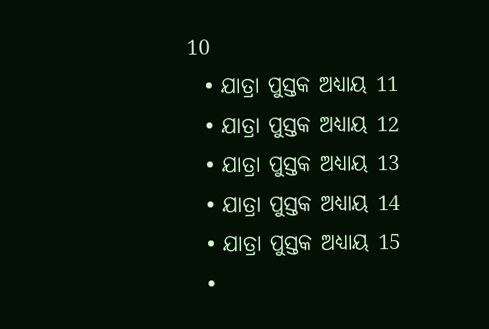10
  • ଯାତ୍ରା ପୁସ୍ତକ ଅଧ୍ୟାୟ 11
  • ଯାତ୍ରା ପୁସ୍ତକ ଅଧ୍ୟାୟ 12
  • ଯାତ୍ରା ପୁସ୍ତକ ଅଧ୍ୟାୟ 13
  • ଯାତ୍ରା ପୁସ୍ତକ ଅଧ୍ୟାୟ 14
  • ଯାତ୍ରା ପୁସ୍ତକ ଅଧ୍ୟାୟ 15
  •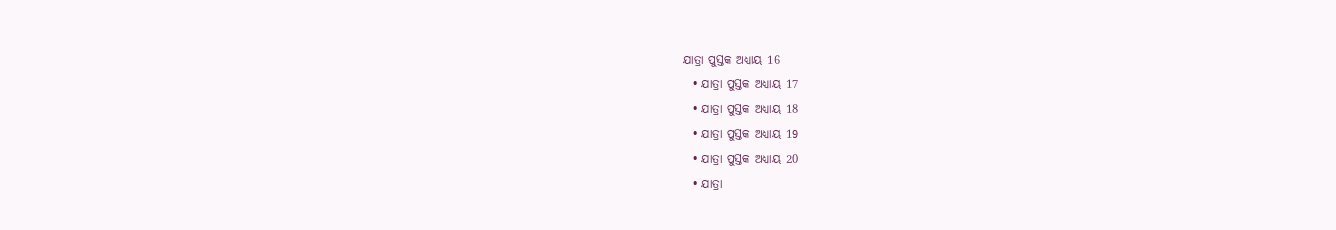ଯାତ୍ରା ପୁସ୍ତକ ଅଧ୍ୟାୟ 16
  • ଯାତ୍ରା ପୁସ୍ତକ ଅଧ୍ୟାୟ 17
  • ଯାତ୍ରା ପୁସ୍ତକ ଅଧ୍ୟାୟ 18
  • ଯାତ୍ରା ପୁସ୍ତକ ଅଧ୍ୟାୟ 19
  • ଯାତ୍ରା ପୁସ୍ତକ ଅଧ୍ୟାୟ 20
  • ଯାତ୍ରା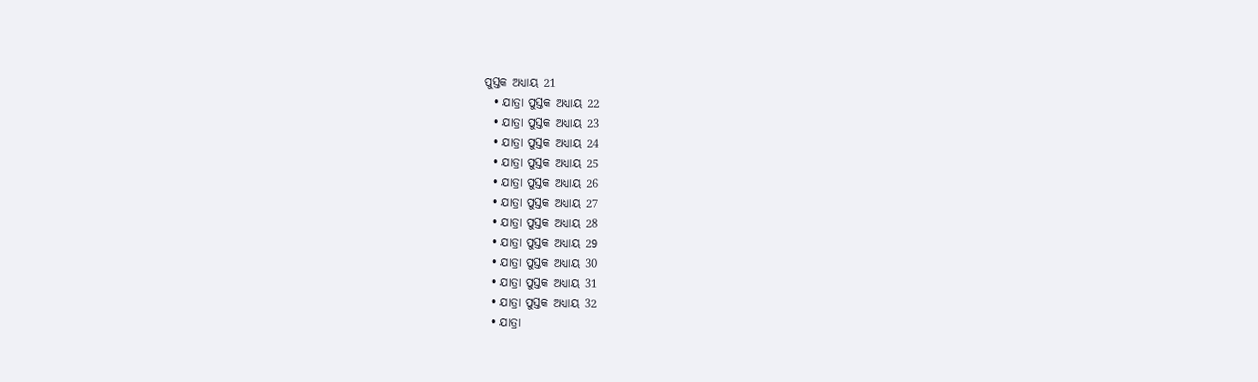ପୁସ୍ତକ ଅଧ୍ୟାୟ 21
  • ଯାତ୍ରା ପୁସ୍ତକ ଅଧ୍ୟାୟ 22
  • ଯାତ୍ରା ପୁସ୍ତକ ଅଧ୍ୟାୟ 23
  • ଯାତ୍ରା ପୁସ୍ତକ ଅଧ୍ୟାୟ 24
  • ଯାତ୍ରା ପୁସ୍ତକ ଅଧ୍ୟାୟ 25
  • ଯାତ୍ରା ପୁସ୍ତକ ଅଧ୍ୟାୟ 26
  • ଯାତ୍ରା ପୁସ୍ତକ ଅଧ୍ୟାୟ 27
  • ଯାତ୍ରା ପୁସ୍ତକ ଅଧ୍ୟାୟ 28
  • ଯାତ୍ରା ପୁସ୍ତକ ଅଧ୍ୟାୟ 29
  • ଯାତ୍ରା ପୁସ୍ତକ ଅଧ୍ୟାୟ 30
  • ଯାତ୍ରା ପୁସ୍ତକ ଅଧ୍ୟାୟ 31
  • ଯାତ୍ରା ପୁସ୍ତକ ଅଧ୍ୟାୟ 32
  • ଯାତ୍ରା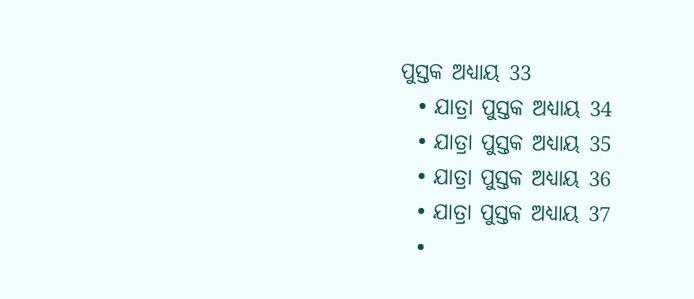ପୁସ୍ତକ ଅଧ୍ୟାୟ 33
  • ଯାତ୍ରା ପୁସ୍ତକ ଅଧ୍ୟାୟ 34
  • ଯାତ୍ରା ପୁସ୍ତକ ଅଧ୍ୟାୟ 35
  • ଯାତ୍ରା ପୁସ୍ତକ ଅଧ୍ୟାୟ 36
  • ଯାତ୍ରା ପୁସ୍ତକ ଅଧ୍ୟାୟ 37
  •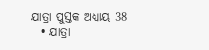ଯାତ୍ରା ପୁସ୍ତକ ଅଧ୍ୟାୟ 38
  • ଯାତ୍ରା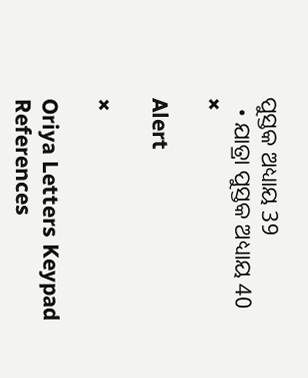ପୁସ୍ତକ ଅଧ୍ୟାୟ 39
  • ଯାତ୍ରା ପୁସ୍ତକ ଅଧ୍ୟାୟ 40
×

Alert

×

Oriya Letters Keypad References